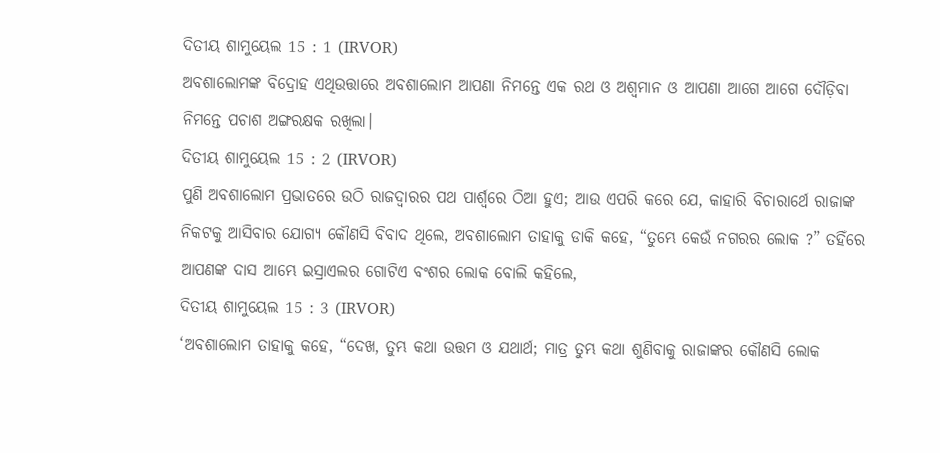ଦିତୀୟ ଶାମୁୟେଲ 15 : 1 (IRVOR)
ଅବଶାଲୋମଙ୍କ ବିଦ୍ରୋହ ଏଥିଉତ୍ତାରେ ଅବଶାଲୋମ ଆପଣା ନିମନ୍ତେ ଏକ ରଥ ଓ ଅଶ୍ୱମାନ ଓ ଆପଣା ଆଗେ ଆଗେ ଦୌଡ଼ିବା ନିମନ୍ତେ ପଚାଶ ଅଙ୍ଗରକ୍ଷକ ରଖିଲା।
ଦିତୀୟ ଶାମୁୟେଲ 15 : 2 (IRVOR)
ପୁଣି ଅବଶାଲୋମ ପ୍ରଭାତରେ ଉଠି ରାଜଦ୍ୱାରର ପଥ ପାର୍ଶ୍ୱରେ ଠିଆ ହୁଏ; ଆଉ ଏପରି କରେ ଯେ, କାହାରି ବିଚାରାର୍ଥେ ରାଜାଙ୍କ ନିକଟକୁ ଆସିବାର ଯୋଗ୍ୟ କୌଣସି ବିବାଦ ଥିଲେ, ଅବଶାଲୋମ ତାହାକୁ ଡାକି କହେ, “ତୁମ୍ଭେ କେଉଁ ନଗରର ଲୋକ ?” ତହିଁରେ ଆପଣଙ୍କ ଦାସ ଆମ୍ଭେ ଇସ୍ରାଏଲର ଗୋଟିଏ ବଂଶର ଲୋକ ବୋଲି କହିଲେ,
ଦିତୀୟ ଶାମୁୟେଲ 15 : 3 (IRVOR)
‘ଅବଶାଲୋମ ତାହାକୁ କହେ, “ଦେଖ, ତୁମ୍ଭ କଥା ଉତ୍ତମ ଓ ଯଥାର୍ଥ; ମାତ୍ର ତୁମ୍ଭ କଥା ଶୁଣିବାକୁ ରାଜାଙ୍କର କୌଣସି ଲୋକ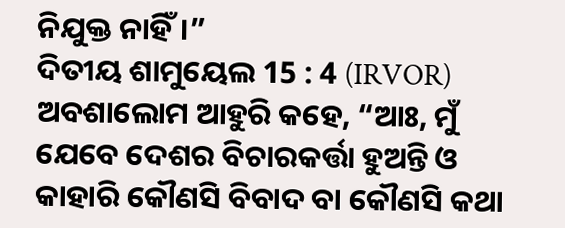ନିଯୁକ୍ତ ନାହିଁ।”
ଦିତୀୟ ଶାମୁୟେଲ 15 : 4 (IRVOR)
ଅବଶାଲୋମ ଆହୁରି କହେ, “ଆଃ, ମୁଁ ଯେବେ ଦେଶର ବିଚାରକର୍ତ୍ତା ହୁଅନ୍ତି ଓ କାହାରି କୌଣସି ବିବାଦ ବା କୌଣସି କଥା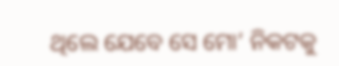ଥିଲେ ଯେବେ ସେ ମୋ’ ନିକଟକୁ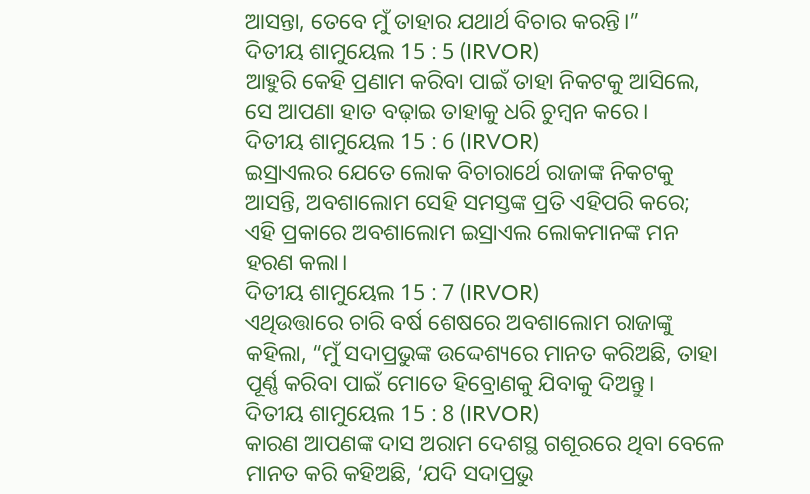ଆସନ୍ତା, ତେବେ ମୁଁ ତାହାର ଯଥାର୍ଥ ବିଚାର କରନ୍ତି।”
ଦିତୀୟ ଶାମୁୟେଲ 15 : 5 (IRVOR)
ଆହୁରି କେହି ପ୍ରଣାମ କରିବା ପାଇଁ ତାହା ନିକଟକୁ ଆସିଲେ, ସେ ଆପଣା ହାତ ବଢ଼ାଇ ତାହାକୁ ଧରି ଚୁମ୍ବନ କରେ।
ଦିତୀୟ ଶାମୁୟେଲ 15 : 6 (IRVOR)
ଇସ୍ରାଏଲର ଯେତେ ଲୋକ ବିଚାରାର୍ଥେ ରାଜାଙ୍କ ନିକଟକୁ ଆସନ୍ତି, ଅବଶାଲୋମ ସେହି ସମସ୍ତଙ୍କ ପ୍ରତି ଏହିପରି କରେ; ଏହି ପ୍ରକାରେ ଅବଶାଲୋମ ଇସ୍ରାଏଲ ଲୋକମାନଙ୍କ ମନ ହରଣ କଲା।
ଦିତୀୟ ଶାମୁୟେଲ 15 : 7 (IRVOR)
ଏଥିଉତ୍ତାରେ ଚାରି ବର୍ଷ ଶେଷରେ ଅବଶାଲୋମ ରାଜାଙ୍କୁ କହିଲା, “ମୁଁ ସଦାପ୍ରଭୁଙ୍କ ଉଦ୍ଦେଶ୍ୟରେ ମାନତ କରିଅଛି, ତାହା ପୂର୍ଣ୍ଣ କରିବା ପାଇଁ ମୋତେ ହିବ୍ରୋଣକୁ ଯିବାକୁ ଦିଅନ୍ତୁ।
ଦିତୀୟ ଶାମୁୟେଲ 15 : 8 (IRVOR)
କାରଣ ଆପଣଙ୍କ ଦାସ ଅରାମ ଦେଶସ୍ଥ ଗଶୂରରେ ଥିବା ବେଳେ ମାନତ କରି କହିଅଛି, ‘ଯଦି ସଦାପ୍ରଭୁ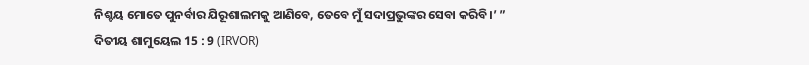ନିଶ୍ଚୟ ମୋତେ ପୁନର୍ବାର ଯିରୂଶାଲମକୁ ଆଣିବେ, ତେବେ ମୁଁ ସଦାପ୍ରଭୁଙ୍କର ସେବା କରିବି।’ ”
ଦିତୀୟ ଶାମୁୟେଲ 15 : 9 (IRVOR)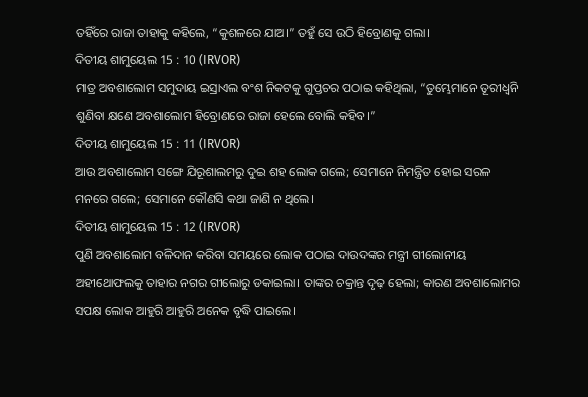ତହିଁରେ ରାଜା ତାହାକୁ କହିଲେ, “କୁଶଳରେ ଯାଅ।” ତହୁଁ ସେ ଉଠି ହିବ୍ରୋଣକୁ ଗଲା।
ଦିତୀୟ ଶାମୁୟେଲ 15 : 10 (IRVOR)
ମାତ୍ର ଅବଶାଲୋମ ସମୁଦାୟ ଇସ୍ରାଏଲ ବଂଶ ନିକଟକୁ ଗୁପ୍ତଚର ପଠାଇ କହିଥିଲା, “ତୁମ୍ଭେମାନେ ତୂରୀଧ୍ୱନି ଶୁଣିବା କ୍ଷଣେ ଅବଶାଲୋମ ହିବ୍ରୋଣରେ ରାଜା ହେଲେ ବୋଲି କହିବ।”
ଦିତୀୟ ଶାମୁୟେଲ 15 : 11 (IRVOR)
ଆଉ ଅବଶାଲୋମ ସଙ୍ଗେ ଯିରୂଶାଲମରୁ ଦୁଇ ଶହ ଲୋକ ଗଲେ; ସେମାନେ ନିମନ୍ତ୍ରିତ ହୋଇ ସରଳ ମନରେ ଗଲେ; ସେମାନେ କୌଣସି କଥା ଜାଣି ନ ଥିଲେ।
ଦିତୀୟ ଶାମୁୟେଲ 15 : 12 (IRVOR)
ପୁଣି ଅବଶାଲୋମ ବଳିଦାନ କରିବା ସମୟରେ ଲୋକ ପଠାଇ ଦାଉଦଙ୍କର ମନ୍ତ୍ରୀ ଗୀଲୋନୀୟ ଅହୀଥୋଫଲକୁ ତାହାର ନଗର ଗୀଲୋରୁ ଡକାଇଲା। ତାଙ୍କର ଚକ୍ରାନ୍ତ ଦୃଢ଼ ହେଲା; କାରଣ ଅବଶାଲୋମର ସପକ୍ଷ ଲୋକ ଆହୁରି ଆହୁରି ଅନେକ ବୃଦ୍ଧି ପାଇଲେ।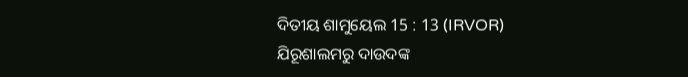ଦିତୀୟ ଶାମୁୟେଲ 15 : 13 (IRVOR)
ଯିରୂଶାଲମରୁ ଦାଉଦଙ୍କ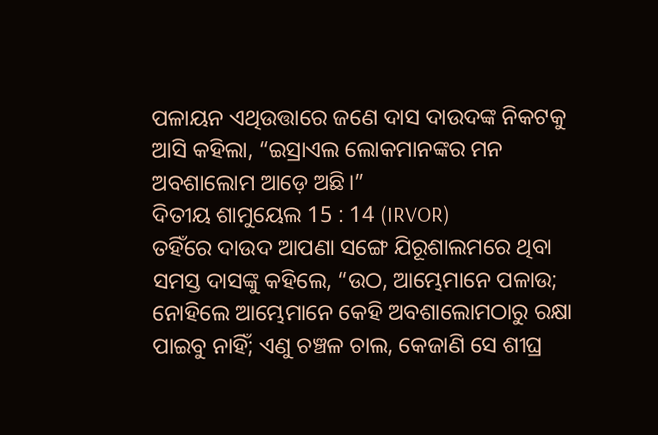ପଳାୟନ ଏଥିଉତ୍ତାରେ ଜଣେ ଦାସ ଦାଉଦଙ୍କ ନିକଟକୁ ଆସି କହିଲା, “ଇସ୍ରାଏଲ ଲୋକମାନଙ୍କର ମନ ଅବଶାଲୋମ ଆଡ଼େ ଅଛି।”
ଦିତୀୟ ଶାମୁୟେଲ 15 : 14 (IRVOR)
ତହିଁରେ ଦାଉଦ ଆପଣା ସଙ୍ଗେ ଯିରୂଶାଲମରେ ଥିବା ସମସ୍ତ ଦାସଙ୍କୁ କହିଲେ, “ଉଠ, ଆମ୍ଭେମାନେ ପଳାଉ; ନୋହିଲେ ଆମ୍ଭେମାନେ କେହି ଅବଶାଲୋମଠାରୁ ରକ୍ଷା ପାଇବୁ ନାହିଁ; ଏଣୁ ଚଞ୍ଚଳ ଚାଲ, କେଜାଣି ସେ ଶୀଘ୍ର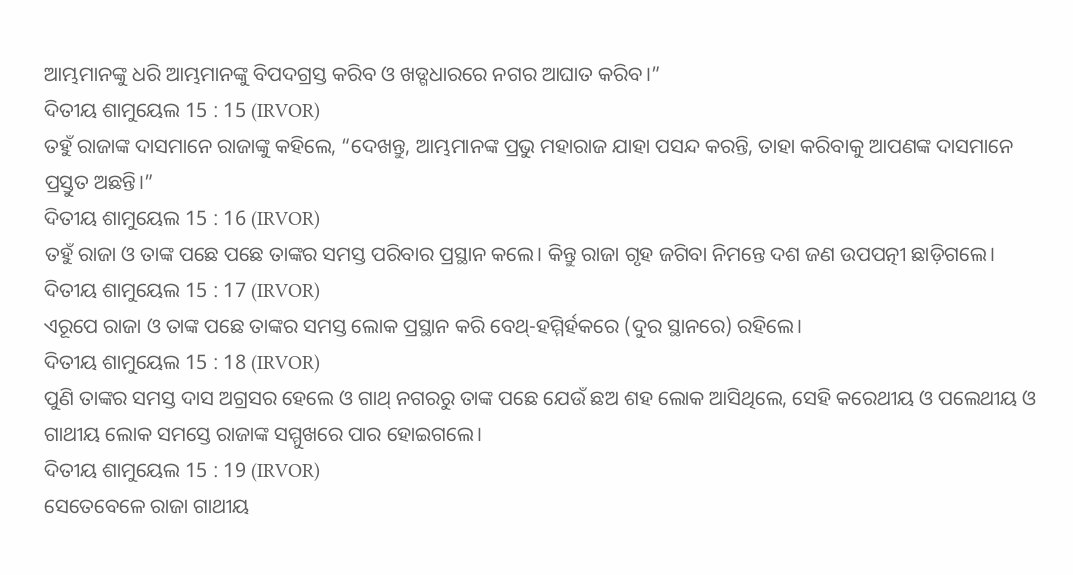ଆମ୍ଭମାନଙ୍କୁ ଧରି ଆମ୍ଭମାନଙ୍କୁ ବିପଦଗ୍ରସ୍ତ କରିବ ଓ ଖଡ୍ଗଧାରରେ ନଗର ଆଘାତ କରିବ।”
ଦିତୀୟ ଶାମୁୟେଲ 15 : 15 (IRVOR)
ତହୁଁ ରାଜାଙ୍କ ଦାସମାନେ ରାଜାଙ୍କୁ କହିଲେ, “ଦେଖନ୍ତୁ, ଆମ୍ଭମାନଙ୍କ ପ୍ରଭୁ ମହାରାଜ ଯାହା ପସନ୍ଦ କରନ୍ତି, ତାହା କରିବାକୁ ଆପଣଙ୍କ ଦାସମାନେ ପ୍ରସ୍ତୁତ ଅଛନ୍ତି।”
ଦିତୀୟ ଶାମୁୟେଲ 15 : 16 (IRVOR)
ତହୁଁ ରାଜା ଓ ତାଙ୍କ ପଛେ ପଛେ ତାଙ୍କର ସମସ୍ତ ପରିବାର ପ୍ରସ୍ଥାନ କଲେ। କିନ୍ତୁ ରାଜା ଗୃହ ଜଗିବା ନିମନ୍ତେ ଦଶ ଜଣ ଉପପତ୍ନୀ ଛାଡ଼ିଗଲେ।
ଦିତୀୟ ଶାମୁୟେଲ 15 : 17 (IRVOR)
ଏରୂପେ ରାଜା ଓ ତାଙ୍କ ପଛେ ତାଙ୍କର ସମସ୍ତ ଲୋକ ପ୍ରସ୍ଥାନ କରି ବେଥ୍-ହମ୍ମିର୍ହକରେ (ଦୁର ସ୍ଥାନରେ) ରହିଲେ।
ଦିତୀୟ ଶାମୁୟେଲ 15 : 18 (IRVOR)
ପୁଣି ତାଙ୍କର ସମସ୍ତ ଦାସ ଅଗ୍ରସର ହେଲେ ଓ ଗାଥ୍ ନଗରରୁ ତାଙ୍କ ପଛେ ଯେଉଁ ଛଅ ଶହ ଲୋକ ଆସିଥିଲେ, ସେହି କରେଥୀୟ ଓ ପଲେଥୀୟ ଓ ଗାଥୀୟ ଲୋକ ସମସ୍ତେ ରାଜାଙ୍କ ସମ୍ମୁଖରେ ପାର ହୋଇଗଲେ।
ଦିତୀୟ ଶାମୁୟେଲ 15 : 19 (IRVOR)
ସେତେବେଳେ ରାଜା ଗାଥୀୟ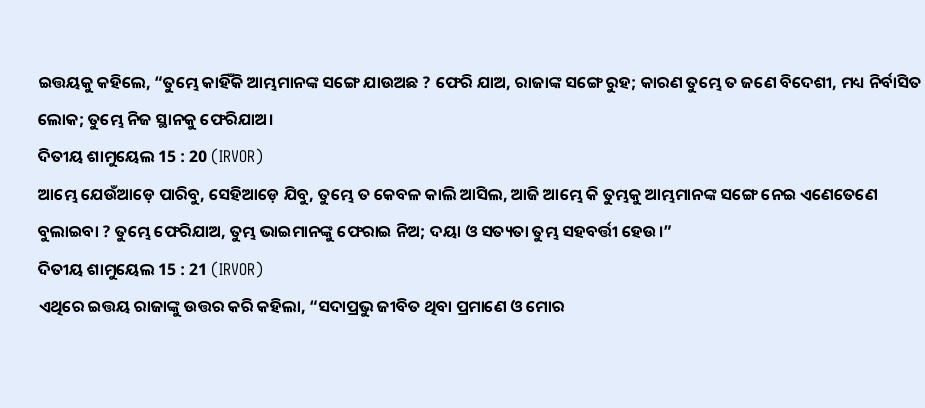ଇତ୍ତୟକୁ କହିଲେ, “ତୁମ୍ଭେ କାହିଁକି ଆମ୍ଭମାନଙ୍କ ସଙ୍ଗେ ଯାଉଅଛ ? ଫେରି ଯାଅ, ରାଜାଙ୍କ ସଙ୍ଗେ ରୁହ; କାରଣ ତୁମ୍ଭେ ତ ଜଣେ ବିଦେଶୀ, ମଧ୍ୟ ନିର୍ବାସିତ ଲୋକ; ତୁମ୍ଭେ ନିଜ ସ୍ଥାନକୁ ଫେରିଯାଅ।
ଦିତୀୟ ଶାମୁୟେଲ 15 : 20 (IRVOR)
ଆମ୍ଭେ ଯେଉଁଆଡ଼େ ପାରିବୁ, ସେହିଆଡ଼େ ଯିବୁ, ତୁମ୍ଭେ ତ କେବଳ କାଲି ଆସିଲ, ଆଜି ଆମ୍ଭେ କି ତୁମ୍ଭକୁ ଆମ୍ଭମାନଙ୍କ ସଙ୍ଗେ ନେଇ ଏଣେତେଣେ ବୁଲାଇବା ? ତୁମ୍ଭେ ଫେରିଯାଅ, ତୁମ୍ଭ ଭାଇମାନଙ୍କୁ ଫେରାଇ ନିଅ; ଦୟା ଓ ସତ୍ୟତା ତୁମ୍ଭ ସହବର୍ତ୍ତୀ ହେଉ।”
ଦିତୀୟ ଶାମୁୟେଲ 15 : 21 (IRVOR)
ଏଥିରେ ଇତ୍ତୟ ରାଜାଙ୍କୁ ଉତ୍ତର କରି କହିଲା, “ସଦାପ୍ରଭୁ ଜୀବିତ ଥିବା ପ୍ରମାଣେ ଓ ମୋର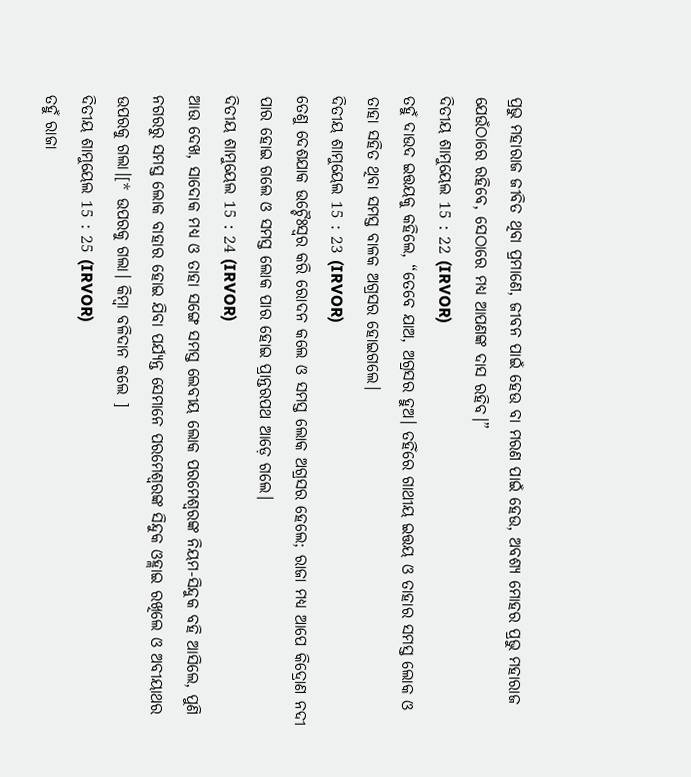ପ୍ରଭୁ ମହାରାଜ ଜୀବିତ ଥିବା ପ୍ରମାଣେ, ଜୀବନ ପାଇଁ ହେଉ ବା ମରଣ ପାଇଁ ହେଉ, ଅବଶ୍ୟ ମୋହର ପ୍ରଭୁ ମହାରାଜ ଯେଉଁଠାରେ ରହିବେ, ସେଠାରେ ମଧ୍ୟ ଆପଣଙ୍କ ଦାସ ରହିବ।”
ଦିତୀୟ ଶାମୁୟେଲ 15 : 22 (IRVOR)
ତହୁଁ ଦାଉଦ ଇତ୍ତୟକୁ କହିଲେ, “ତେବେ ଯାଅ, ଅଗ୍ରସର ହୁଅ। ତହିଁରେ ଗାଥୀୟ ଇତ୍ତୟ ଓ ତାହାର ସମସ୍ତ ଲୋକ ଓ ତାହା ସହିତ ଥିବା ସମସ୍ତ ବାଳକ ଅଗ୍ରସର ହୋଇଗଲେ।
ଦିତୀୟ ଶାମୁୟେଲ 15 : 23 (IRVOR)
ତେଣୁ ଦେଶଯାକ ଉଚ୍ଚୈଃସ୍ୱର କରି ରୋଦନ କଲେ ଓ ସମସ୍ତ ଲୋକ ଅଗ୍ରସର ହେଲେ; ରାଜା ମଧ୍ୟ ଆପେ କିଦ୍ରୋଣ ନଦୀ ପାର ହୋଇ ଗଲେ ଓ ସମସ୍ତ ଲୋକ ପାର ହୋଇ ପ୍ରାନ୍ତରପଥ ଆଡ଼େ ଗଲେ।
ଦିତୀୟ ଶାମୁୟେଲ 15 : 24 (IRVOR)
ଆଉ ଦେଖ, ସାଦୋକ ମଧ୍ୟ ଓ ତାହା ସଙ୍ଗେ ସମସ୍ତ ଲେବୀୟ ଲୋକ ପରମେଶ୍ୱରଙ୍କ ନିୟମ-ସିନ୍ଦୁକ ବହି ଆସିଲେ, ପୁଣି ନଗରରୁ ସମସ୍ତ ଲୋକ ବାହାର ହୋଇ ଯିବା ପର୍ଯ୍ୟନ୍ତ ସେମାନେ ପରମେଶ୍ୱରଙ୍କ ସିନ୍ଦୁକ ଓହ୍ଲାଇ ରଖିଲେ ଓ ଅବୀୟାଥର ଉପରକୁ ଗଲା।[* ଉପରକୁ ଗଲା। କିମ୍ବା ବଳିଦାନ କଲେ ]
ଦିତୀୟ ଶାମୁୟେଲ 15 : 25 (IRVOR)
ତହୁଁ ରାଜା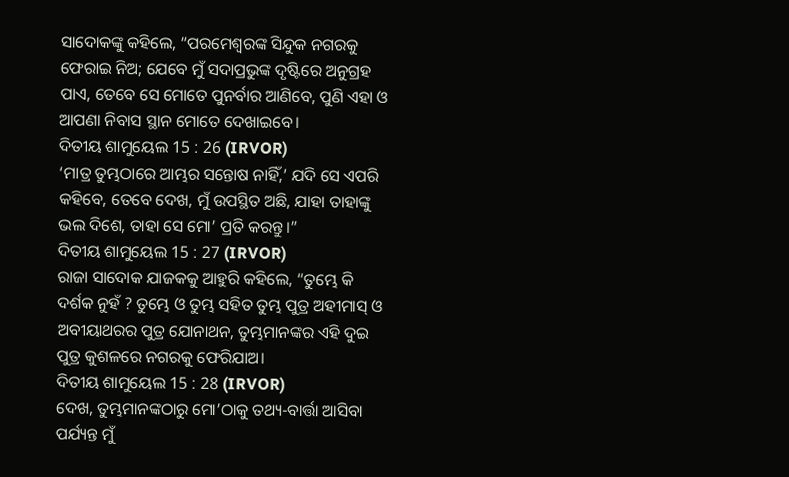ସାଦୋକଙ୍କୁ କହିଲେ, “ପରମେଶ୍ୱରଙ୍କ ସିନ୍ଦୁକ ନଗରକୁ ଫେରାଇ ନିଅ; ଯେବେ ମୁଁ ସଦାପ୍ରଭୁଙ୍କ ଦୃଷ୍ଟିରେ ଅନୁଗ୍ରହ ପାଏ, ତେବେ ସେ ମୋତେ ପୁନର୍ବାର ଆଣିବେ, ପୁଣି ଏହା ଓ ଆପଣା ନିବାସ ସ୍ଥାନ ମୋତେ ଦେଖାଇବେ।
ଦିତୀୟ ଶାମୁୟେଲ 15 : 26 (IRVOR)
‘ମାତ୍ର ତୁମ୍ଭଠାରେ ଆମ୍ଭର ସନ୍ତୋଷ ନାହିଁ,’ ଯଦି ସେ ଏପରି କହିବେ, ତେବେ ଦେଖ, ମୁଁ ଉପସ୍ଥିତ ଅଛି, ଯାହା ତାହାଙ୍କୁ ଭଲ ଦିଶେ, ତାହା ସେ ମୋ’ ପ୍ରତି କରନ୍ତୁ।”
ଦିତୀୟ ଶାମୁୟେଲ 15 : 27 (IRVOR)
ରାଜା ସାଦୋକ ଯାଜକକୁ ଆହୁରି କହିଲେ, “ତୁମ୍ଭେ କି ଦର୍ଶକ ନୁହଁ ? ତୁମ୍ଭେ ଓ ତୁମ୍ଭ ସହିତ ତୁମ୍ଭ ପୁତ୍ର ଅହୀମାସ୍ ଓ ଅବୀୟାଥରର ପୁତ୍ର ଯୋନାଥନ, ତୁମ୍ଭମାନଙ୍କର ଏହି ଦୁଇ ପୁତ୍ର କୁଶଳରେ ନଗରକୁ ଫେରିଯାଅ।
ଦିତୀୟ ଶାମୁୟେଲ 15 : 28 (IRVOR)
ଦେଖ, ତୁମ୍ଭମାନଙ୍କଠାରୁ ମୋ’ଠାକୁ ତଥ୍ୟ-ବାର୍ତ୍ତା ଆସିବା ପର୍ଯ୍ୟନ୍ତ ମୁଁ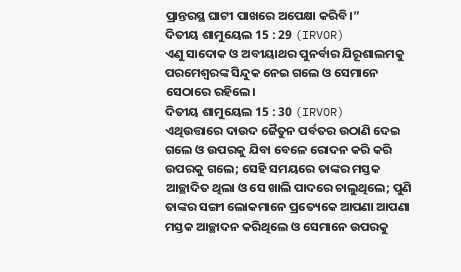ପ୍ରାନ୍ତରସ୍ଥ ଘାଟୀ ପାଖରେ ଅପେକ୍ଷା କରିବି।”
ଦିତୀୟ ଶାମୁୟେଲ 15 : 29 (IRVOR)
ଏଣୁ ସାଦୋକ ଓ ଅବୀୟାଥର ପୁନର୍ବାର ଯିରୂଶାଲମକୁ ପରମେଶ୍ୱରଙ୍କ ସିନ୍ଦୁକ ନେଇ ଗଲେ ଓ ସେମାନେ ସେଠାରେ ରହିଲେ।
ଦିତୀୟ ଶାମୁୟେଲ 15 : 30 (IRVOR)
ଏଥିଉତ୍ତାରେ ଦାଉଦ ଜୈତୁନ ପର୍ବତର ଉଠାଣି ଦେଇ ଗଲେ ଓ ଉପରକୁ ଯିବା ବେଳେ ରୋଦନ କରି କରି ଉପରକୁ ଗଲେ; ସେହି ସମୟରେ ତାଙ୍କର ମସ୍ତକ ଆଚ୍ଛାଦିତ ଥିଲା ଓ ସେ ଖାଲି ପାଦରେ ଚାଲୁଥିଲେ; ପୁଣି ତାଙ୍କର ସଙ୍ଗୀ ଲୋକମାନେ ପ୍ରତ୍ୟେକେ ଆପଣା ଆପଣା ମସ୍ତକ ଆଚ୍ଛାଦନ କରିଥିଲେ ଓ ସେମାନେ ଉପରକୁ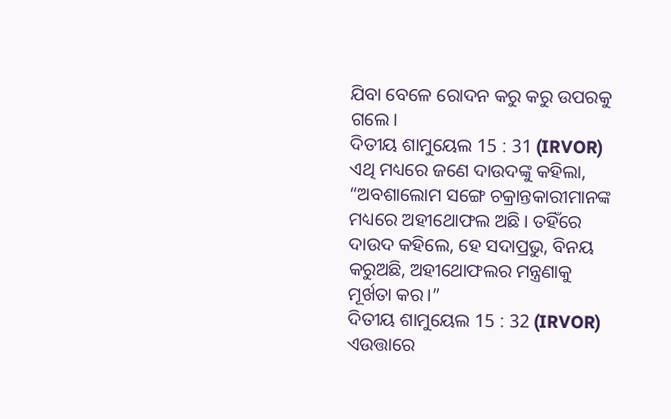ଯିବା ବେଳେ ରୋଦନ କରୁ କରୁ ଉପରକୁ ଗଲେ।
ଦିତୀୟ ଶାମୁୟେଲ 15 : 31 (IRVOR)
ଏଥି ମଧ୍ୟରେ ଜଣେ ଦାଉଦଙ୍କୁ କହିଲା, “ଅବଶାଲୋମ ସଙ୍ଗେ ଚକ୍ରାନ୍ତକାରୀମାନଙ୍କ ମଧ୍ୟରେ ଅହୀଥୋଫଲ ଅଛି। ତହିଁରେ ଦାଉଦ କହିଲେ, ହେ ସଦାପ୍ରଭୁ, ବିନୟ କରୁଅଛି, ଅହୀଥୋଫଲର ମନ୍ତ୍ରଣାକୁ ମୂର୍ଖତା କର।”
ଦିତୀୟ ଶାମୁୟେଲ 15 : 32 (IRVOR)
ଏଉତ୍ତାରେ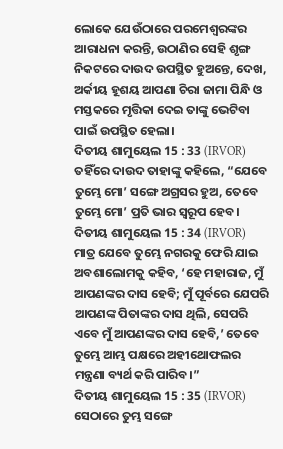ଲୋକେ ଯେଉଁଠାରେ ପରମେଶ୍ୱରଙ୍କର ଆରାଧନା କରନ୍ତି, ଉଠାଣିର ସେହି ଶୃଙ୍ଗ ନିକଟରେ ଦାଉଦ ଉପସ୍ଥିତ ହୁଅନ୍ତେ, ଦେଖ, ଅର୍କୀୟ ହୂଶୟ ଆପଣା ଚିରା ଜାମା ପିନ୍ଧି ଓ ମସ୍ତକରେ ମୃତ୍ତିକା ଦେଇ ତାଙ୍କୁ ଭେଟିବା ପାଇଁ ଉପସ୍ଥିତ ହେଲା।
ଦିତୀୟ ଶାମୁୟେଲ 15 : 33 (IRVOR)
ତହିଁରେ ଦାଉଦ ତାହାଙ୍କୁ କହିଲେ, “ଯେବେ ତୁମ୍ଭେ ମୋ’ ସଙ୍ଗେ ଅଗ୍ରସର ହୁଅ, ତେବେ ତୁମ୍ଭେ ମୋ’ ପ୍ରତି ଭାର ସ୍ୱରୂପ ହେବ।
ଦିତୀୟ ଶାମୁୟେଲ 15 : 34 (IRVOR)
ମାତ୍ର ଯେବେ ତୁମ୍ଭେ ନଗରକୁ ଫେରି ଯାଇ ଅବଶାଲୋମକୁ କହିବ, ‘ହେ ମହାରାଜ, ମୁଁ ଆପଣଙ୍କର ଦାସ ହେବି; ମୁଁ ପୂର୍ବରେ ଯେପରି ଆପଣଙ୍କ ପିତାଙ୍କର ଦାସ ଥିଲି, ସେପରି ଏବେ ମୁଁ ଆପଣଙ୍କର ଦାସ ହେବି,’ ତେବେ ତୁମ୍ଭେ ଆମ୍ଭ ପକ୍ଷରେ ଅହୀଥୋଫଲର ମନ୍ତ୍ରଣା ବ୍ୟର୍ଥ କରି ପାରିବ।”
ଦିତୀୟ ଶାମୁୟେଲ 15 : 35 (IRVOR)
ସେଠାରେ ତୁମ୍ଭ ସଙ୍ଗେ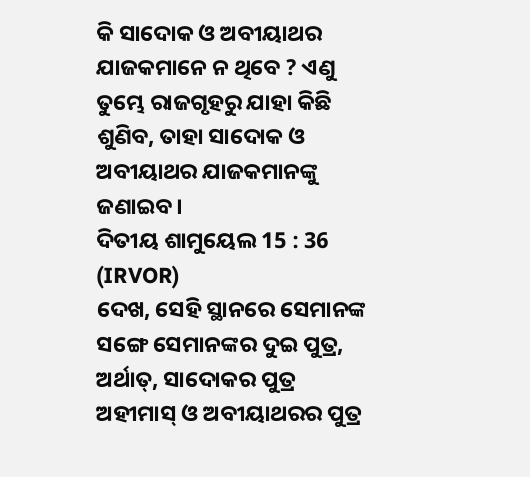କି ସାଦୋକ ଓ ଅବୀୟାଥର ଯାଜକମାନେ ନ ଥିବେ ? ଏଣୁ ତୁମ୍ଭେ ରାଜଗୃହରୁ ଯାହା କିଛି ଶୁଣିବ, ତାହା ସାଦୋକ ଓ ଅବୀୟାଥର ଯାଜକମାନଙ୍କୁ ଜଣାଇବ।
ଦିତୀୟ ଶାମୁୟେଲ 15 : 36 (IRVOR)
ଦେଖ, ସେହି ସ୍ଥାନରେ ସେମାନଙ୍କ ସଙ୍ଗେ ସେମାନଙ୍କର ଦୁଇ ପୁତ୍ର, ଅର୍ଥାତ୍, ସାଦୋକର ପୁତ୍ର ଅହୀମାସ୍ ଓ ଅବୀୟାଥରର ପୁତ୍ର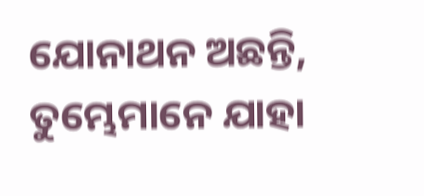ଯୋନାଥନ ଅଛନ୍ତି, ତୁମ୍ଭେମାନେ ଯାହା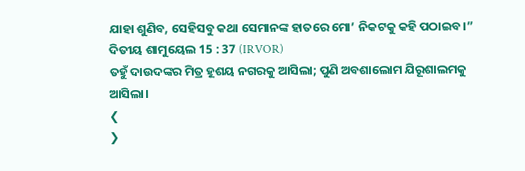ଯାହା ଶୁଣିବ, ସେହିସବୁ କଥା ସେମାନଙ୍କ ହାତରେ ମୋ’ ନିକଟକୁ କହି ପଠାଇବ।”
ଦିତୀୟ ଶାମୁୟେଲ 15 : 37 (IRVOR)
ତହୁଁ ଦାଉଦଙ୍କର ମିତ୍ର ହୂଶୟ ନଗରକୁ ଆସିଲା; ପୁଣି ଅବଶାଲୋମ ଯିରୂଶାଲମକୁ ଆସିଲା।
❮
❯